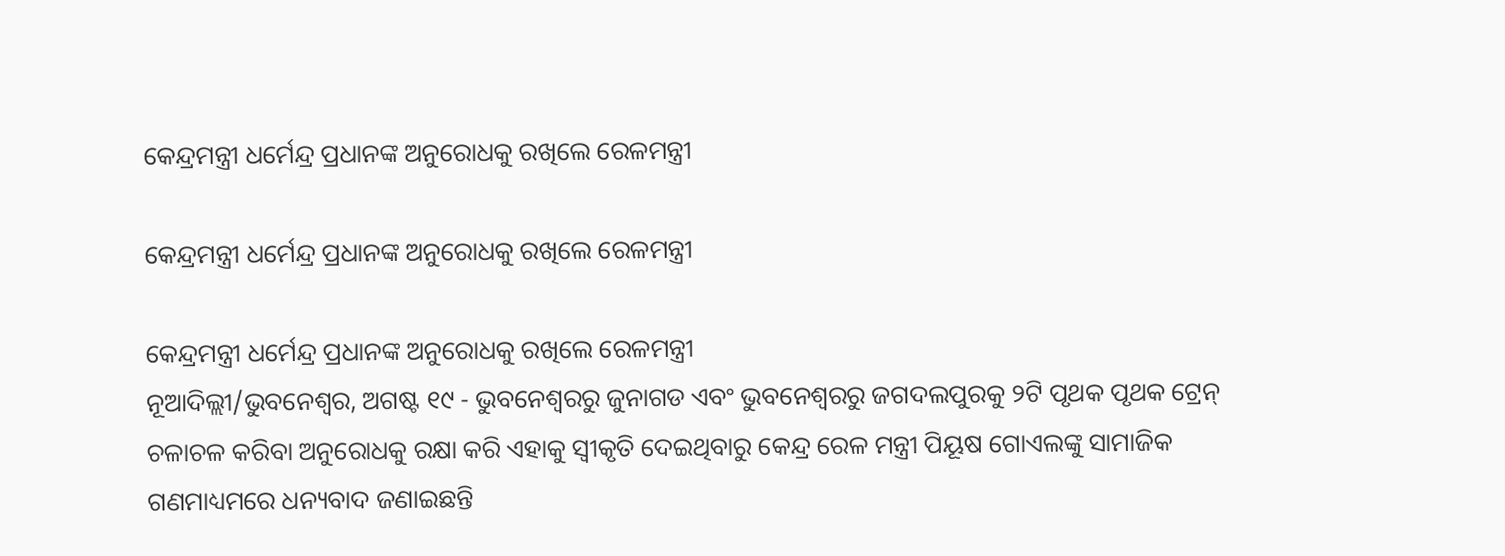କେନ୍ଦ୍ରମନ୍ତ୍ରୀ ଧର୍ମେନ୍ଦ୍ର ପ୍ରଧାନଙ୍କ ଅନୁରୋଧକୁ ରଖିଲେ ରେଳମନ୍ତ୍ରୀ

କେନ୍ଦ୍ରମନ୍ତ୍ରୀ ଧର୍ମେନ୍ଦ୍ର ପ୍ରଧାନଙ୍କ ଅନୁରୋଧକୁ ରଖିଲେ ରେଳମନ୍ତ୍ରୀ

କେନ୍ଦ୍ରମନ୍ତ୍ରୀ ଧର୍ମେନ୍ଦ୍ର ପ୍ରଧାନଙ୍କ ଅନୁରୋଧକୁ ରଖିଲେ ରେଳମନ୍ତ୍ରୀ
ନୂଆଦିଲ୍ଲୀ/ଭୁବନେଶ୍ୱର, ଅଗଷ୍ଟ ୧୯ - ଭୁବନେଶ୍ୱରରୁ ଜୁନାଗଡ ଏବଂ ଭୁବନେଶ୍ୱରରୁ ଜଗଦଲପୁରକୁ ୨ଟି ପୃଥକ ପୃଥକ ଟ୍ରେନ୍ ଚଳାଚଳ କରିବା ଅନୁରୋଧକୁ ରକ୍ଷା କରି ଏହାକୁ ସ୍ୱୀକୃତି ଦେଇଥିବାରୁ କେନ୍ଦ୍ର ରେଳ ମନ୍ତ୍ରୀ ପିୟୂଷ ଗୋଏଲଙ୍କୁ ସାମାଜିକ ଗଣମାଧ୍ୟମରେ ଧନ୍ୟବାଦ ଜଣାଇଛନ୍ତି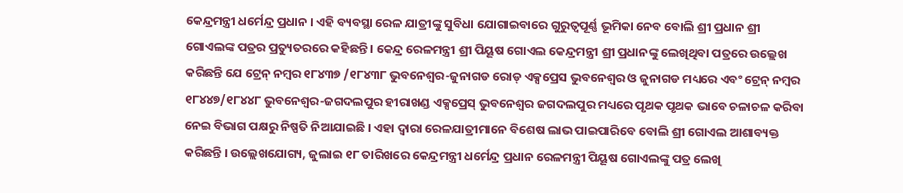କେନ୍ଦ୍ରମନ୍ତ୍ରୀ ଧର୍ମେନ୍ଦ୍ର ପ୍ରଧାନ । ଏହି ବ୍ୟବସ୍ଥା ରେଳ ଯାତ୍ରୀଙ୍କୁ ସୁବିଧା ଯୋଗାଇବାରେ ଗୁରୁତ୍ୱପୂର୍ଣ୍ଣ ଭୂମିକା ନେବ ବୋଲି ଶ୍ରୀ ପ୍ରଧାନ ଶ୍ରୀ ଗୋଏଲଙ୍କ ପତ୍ରର ପ୍ରତ୍ୟୁତରରେ କହିଛନ୍ତି । କେନ୍ଦ୍ର ରେଳମନ୍ତ୍ରୀ ଶ୍ରୀ ପିୟୂଷ ଗୋଏଲ କେନ୍ଦ୍ରମନ୍ତ୍ରୀ ଶ୍ରୀ ପ୍ରଧାନଙ୍କୁ ଲେଖିଥିବା ପତ୍ରରେ ଉଲ୍ଲେଖ କରିଛନ୍ତି ଯେ ଟ୍ରେନ୍ ନମ୍ବର ୧୮୪୩୭ /୧୮୪୩୮ ଭୁବନେଶ୍ୱର-ଜୁନାଗଡ ରୋଡ୍ ଏକ୍ସପ୍ରେସ ଭୁବନେଶ୍ୱର ଓ ଜୁନାଗଡ ମଧ୍ୟରେ ଏବଂ ଟ୍ରେନ୍ ନମ୍ବର ୧୮୪୪୭/୧୮୪୪୮ ଭୁବନେଶ୍ୱର-ଜଗଦଲପୁର ହୀରାଖଣ୍ଡ ଏକ୍ସପ୍ରେସ୍ ଭୁବନେଶ୍ୱର ଜଗଦଲପୁର ମଧ୍ୟରେ ପୃଥକ ପୃଥକ ଭାବେ ଚଳାଚଳ କରିବା ନେଇ ବିଭାଗ ପକ୍ଷରୁ ନିଷ୍ପତି ନିଆଯାଇଛି । ଏହା ଦ୍ୱାରା ରେଳଯାତ୍ରୀମାନେ ବିଶେଷ ଲାଭ ପାଇପାରିବେ ବୋଲି ଶ୍ରୀ ଗୋଏଲ ଆଶାବ୍ୟକ୍ତ କରିଛନ୍ତି । ଉଲ୍ଲେଖଯୋଗ୍ୟ, ଜୁଲାଇ ୧୮ ତାରିଖରେ କେନ୍ଦ୍ରମନ୍ତ୍ରୀ ଧର୍ମେନ୍ଦ୍ର ପ୍ରଧାନ ରେଳମନ୍ତ୍ରୀ ପିୟୂଷ ଗୋଏଲଙ୍କୁ ପତ୍ର ଲେଖି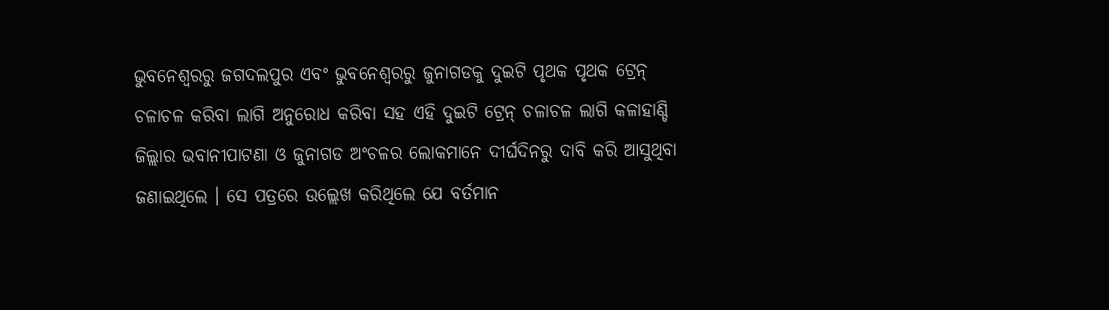ଭୁବନେଶ୍ୱରରୁ ଜଗଦଲପୁର ଏବଂ ଭୁବନେଶ୍ୱରରୁ ଜୁନାଗଡକୁ ଦୁଇଟି ପୃଥକ ପୃଥକ ଟ୍ରେନ୍ ଚଳାଚଳ କରିବା ଲାଗି ଅନୁରୋଧ କରିବା ସହ ଏହି ଦୁଇଟି ଟ୍ରେନ୍ ଚଳାଚଳ ଲାଗି କଳାହାଣ୍ଡି ଜିଲ୍ଲାର ଭବାନୀପାଟଣା ଓ ଜୁନାଗଡ ଅଂଚଳର ଲୋକମାନେ ଦୀର୍ଘଦିନରୁ ଦାବି କରି ଆସୁଥିବା ଜଣାଇଥିଲେ । ସେ ପତ୍ରରେ ଉଲ୍ଲେଖ କରିଥିଲେ ଯେ ବର୍ତମାନ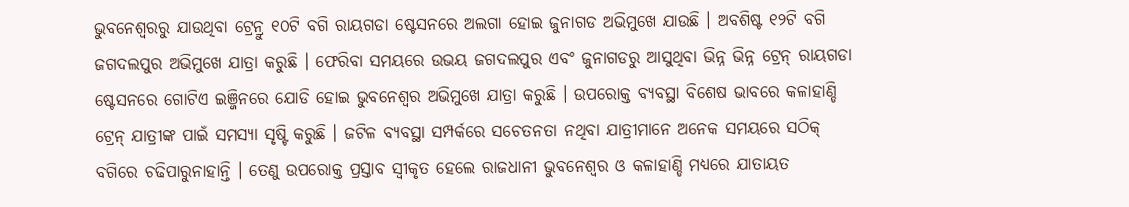ଭୁବନେଶ୍ୱରରୁ ଯାଉଥିବା ଟ୍ରେନ୍ରୁ ୧୦ଟି ବଗି ରାୟଗଡା ଷ୍ଟେସନରେ ଅଲଗା ହୋଇ ଜୁନାଗଡ ଅଭିମୁଖେ ଯାଉଛି । ଅବଶିଷ୍ଟ ୧୨ଟି ବଗି ଜଗଦଲପୁର ଅଭିମୁଖେ ଯାତ୍ରା କରୁଛି । ଫେରିବା ସମୟରେ ଉଭୟ ଜଗଦଲପୁର ଏବଂ ଜୁନାଗଡରୁ ଆସୁଥିବା ଭିନ୍ନ ଭିନ୍ନ ଟ୍ରେନ୍ ରାୟଗଡା ଷ୍ଟେସନରେ ଗୋଟିଏ ଇଞ୍ଜିନରେ ଯୋଡି ହୋଇ ଭୁବନେଶ୍ୱର ଅଭିମୁଖେ ଯାତ୍ରା କରୁଛି । ଉପରୋକ୍ତ ବ୍ୟବସ୍ଥା ବିଶେଷ ଭାବରେ କଳାହାଣ୍ଡି ଟ୍ରେନ୍ ଯାତ୍ରୀଙ୍କ ପାଇଁ ସମସ୍ୟା ସୃଷ୍ଟି କରୁଛି । ଜଟିଳ ବ୍ୟବସ୍ଥା ସମ୍ପର୍କରେ ସଚେତନତା ନଥିବା ଯାତ୍ରୀମାନେ ଅନେକ ସମୟରେ ସଠିକ୍ ବଗିରେ ଚଢିପାରୁନାହାନ୍ତି । ତେଣୁ ଉପରୋକ୍ତ ପ୍ରସ୍ତାବ ସ୍ୱୀକୃତ ହେଲେ ରାଜଧାନୀ ଭୁବନେଶ୍ୱର ଓ କଳାହାଣ୍ଡି ମଧ୍ୟରେ ଯାତାୟତ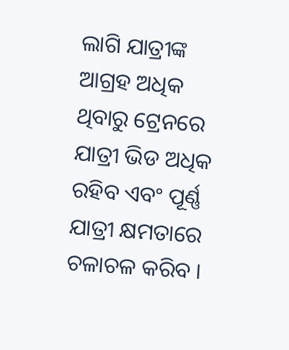ଲାଗି ଯାତ୍ରୀଙ୍କ ଆଗ୍ରହ ଅଧିକ ଥିବାରୁ ଟ୍ରେନରେ ଯାତ୍ରୀ ଭିଡ ଅଧିକ ରହିବ ଏବଂ ପୂର୍ଣ୍ଣ ଯାତ୍ରୀ କ୍ଷମତାରେ ଚଳାଚଳ କରିବ ।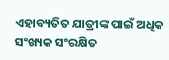ଏହାବ୍ୟତିତ ଯାତ୍ରୀଙ୍କ ପାଇଁ ଅଧିକ ସଂଖ୍ୟକ ସଂରକ୍ଷିତ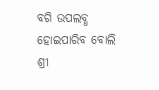ବଗି ଉପଲବ୍ଧ ହୋଇପାରିବ ବୋଲି ଶ୍ରୀ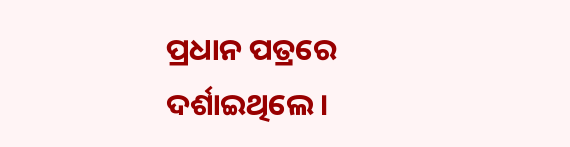ପ୍ରଧାନ ପତ୍ରରେ ଦର୍ଶାଇଥିଲେ ।